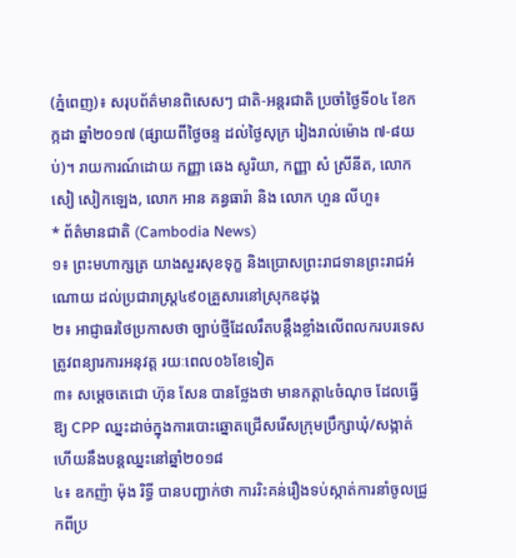(ភ្នំពេញ)៖ សរុបព័ត៌មានពិសេសៗ ជាតិ-អន្តរជាតិ ប្រចាំថ្ងៃទី០៤ ខែកក្កដា ឆ្នាំ២០១៧ (ផ្សាយពីថ្ងៃចន្ទ ដល់ថ្ងៃសុក្រ រៀងរាល់ម៉ោង ៧-៨យប់)។ រាយការណ៍ដោយ កញ្ញា ឆេង សូរិយា, កញ្ញា សំ ស្រីនីត, លោក សៀ សៀកឡេង, លោក អាន គន្ធធារ៉ា និង លោក ហួន លីហួ៖
* ព័ត៌មានជាតិ (Cambodia News)
១៖ ព្រះមហាក្សត្រ យាងសួរសុខទុក្ខ និងប្រោសព្រះរាជទានព្រះរាជអំណោយ ដល់ប្រជារាស្ត្រ៤៩០គ្រួសារនៅស្រុកឧដុង្គ
២៖ អាជ្ញាធរថៃប្រកាសថា ច្បាប់ថ្មីដែលរឹតបន្តឹងខ្លាំងលើពលករបរទេស ត្រូវពន្យារការអនុវត្ត រយៈពេល០៦ខែទៀត
៣៖ សម្តេចតេជោ ហ៊ុន សែន បានថ្លែងថា មានកត្តា៤ចំណុច ដែលធ្វើឱ្យ CPP ឈ្នះដាច់ក្នុងការបោះឆ្នោតជ្រើសរើសក្រុមប្រឹក្សាឃុំ/សង្កាត់ ហើយនឹងបន្តឈ្នះនៅឆ្នាំ២០១៨
៤៖ ឧកញ៉ា ម៉ុង រិទ្ធី បានបញ្ជាក់ថា ការរិះគន់រឿងទប់ស្កាត់ការនាំចូលជ្រូកពីប្រ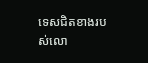ទេសជិតខាងរបស់លោ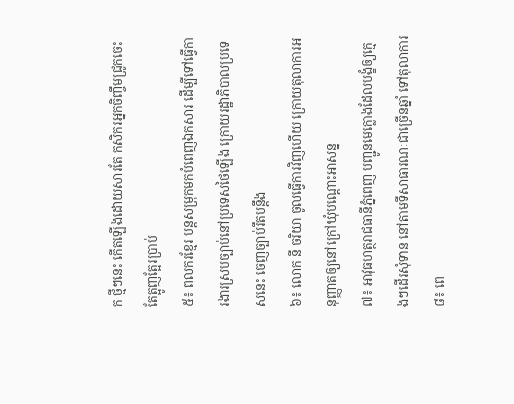ក ថ្មីៗនេះ កើតឡើងដោយសារតែ កសិករអ្នកចិញ្ចឹមជ្រូកចេះតែត្អូញត្អែរប្រាប់
៥៖ ពលករខ្មែរ បន្តសម្រុកមកបំពេញឯកសារ ដើម្បីទៅធ្វើការងារស្របច្បាប់នៅប្រទេសថៃឡើង ក្រោយរដ្ឋាភិបាលប្រទេសនេះ ចេញច្បាប់រឹតបន្តឹង
៦៖ លោក នី ចរិយា ចូលធ្វើការវិញហើយ ក្រោយតុលាការអនុញ្ញាតឲ្យនៅក្រៅឃុំបណ្ដោះអាសន្ន
៧៖ អាវុធហត្ថរាជធានីភ្នំពេញ បញ្ជូនមេក្លោងដែលបង្ខំឲ្យក្មេងៗដើរសុំទាន នៅតាមទីសាធារណៈជាច្រើនឆ្នាំ ទៅតុលាការ
៨៖ ពេ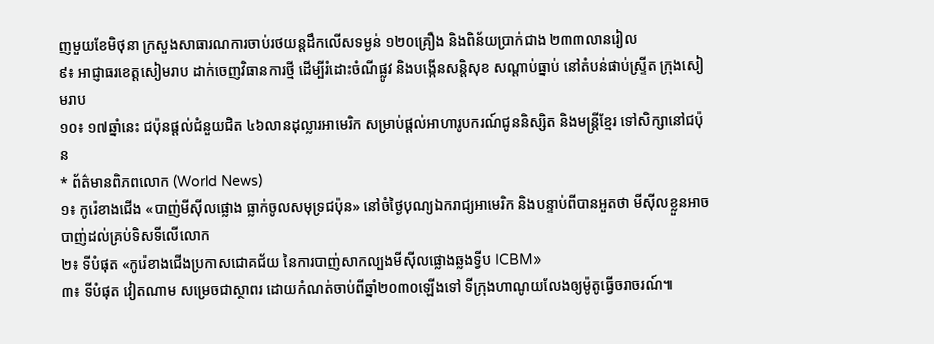ញមួយខែមិថុនា ក្រសួងសាធារណការចាប់រថយន្តដឹកលើសទម្ងន់ ១២០គ្រឿង និងពិន័យប្រាក់ជាង ២៣៣លានរៀល
៩៖ អាជ្ញាធរខេត្តសៀមរាប ដាក់ចេញវិធានការថ្មី ដើម្បីរំដោះចំណីផ្លូវ និងបង្កើនសន្តិសុខ សណ្តាប់ធ្នាប់ នៅតំបន់ផាប់ស្ទ្រីត ក្រុងសៀមរាប
១០៖ ១៧ឆ្នាំនេះ ជប៉ុនផ្តល់ជំនួយជិត ៤៦លានដុល្លារអាមេរិក សម្រាប់ផ្តល់អាហារូបករណ៍ជូននិស្សិត និងមន្រ្តីខ្មែរ ទៅសិក្សានៅជប៉ុន
* ព័ត៌មានពិភពលោក (World News)
១៖ កូរ៉េខាងជើង «បាញ់មីស៊ីលផ្លោង ធ្លាក់ចូលសមុទ្រជប៉ុន» នៅចំថ្ងៃបុណ្យឯករាជ្យអាមេរិក និងបន្ទាប់ពីបានអួតថា មីស៊ីលខ្លួនអាចបាញ់ដល់គ្រប់ទិសទីលើលោក
២៖ ទីបំផុត «កូរ៉េខាងជើងប្រកាសជោគជ័យ នៃការបាញ់សាកល្បងមីស៊ីលផ្លោងឆ្លងទ្វីប ICBM»
៣៖ ទីបំផុត វៀតណាម សម្រេចជាស្ថាពរ ដោយកំណត់ចាប់ពីឆ្នាំ២០៣០ឡើងទៅ ទីក្រុងហាណូយលែងឲ្យម៉ូតូធ្វើចរាចរណ៍៕